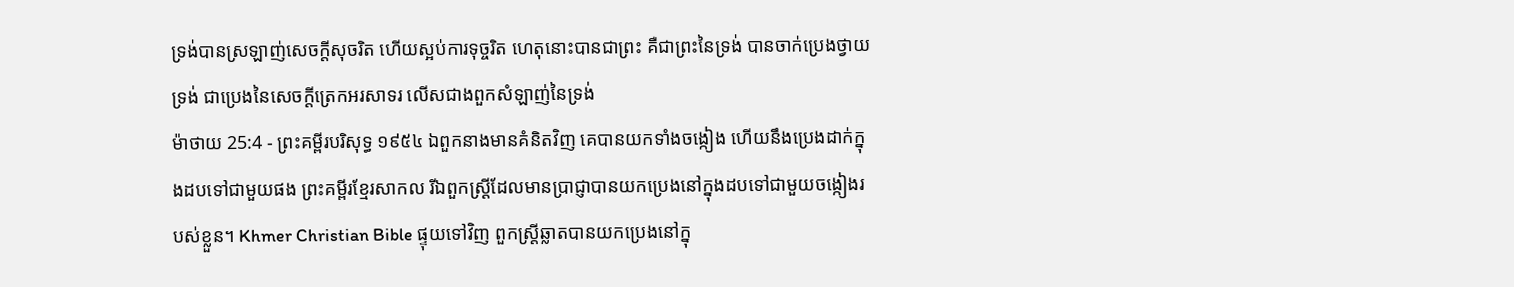ទ្រង់បានស្រឡាញ់សេចក្ដីសុចរិត ហើយស្អប់ការទុច្ចរិត ហេតុនោះបានជាព្រះ គឺជាព្រះនៃទ្រង់ បានចាក់ប្រេងថ្វាយទ្រង់ ជាប្រេងនៃសេចក្ដីត្រេកអរសាទរ លើសជាងពួកសំឡាញ់នៃទ្រង់
ម៉ាថាយ 25:4 - ព្រះគម្ពីរបរិសុទ្ធ ១៩៥៤ ឯពួកនាងមានគំនិតវិញ គេបានយកទាំងចង្កៀង ហើយនឹងប្រេងដាក់ក្នុងដបទៅជាមួយផង ព្រះគម្ពីរខ្មែរសាកល រីឯពួកស្ត្រីដែលមានប្រាជ្ញាបានយកប្រេងនៅក្នុងដបទៅជាមួយចង្កៀងរបស់ខ្លួន។ Khmer Christian Bible ផ្ទុយទៅវិញ ពួកស្ដ្រីឆ្លាតបានយកប្រេងនៅក្នុ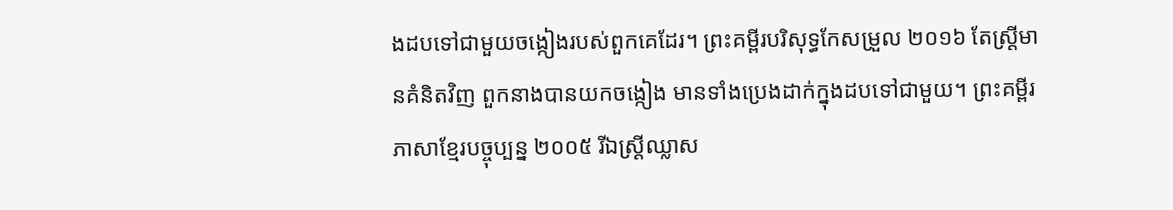ងដបទៅជាមួយចង្កៀងរបស់ពួកគេដែរ។ ព្រះគម្ពីរបរិសុទ្ធកែសម្រួល ២០១៦ តែស្ត្រីមានគំនិតវិញ ពួកនាងបានយកចង្កៀង មានទាំងប្រេងដាក់ក្នុងដបទៅជាមួយ។ ព្រះគម្ពីរភាសាខ្មែរបច្ចុប្បន្ន ២០០៥ រីឯស្ត្រីឈ្លាស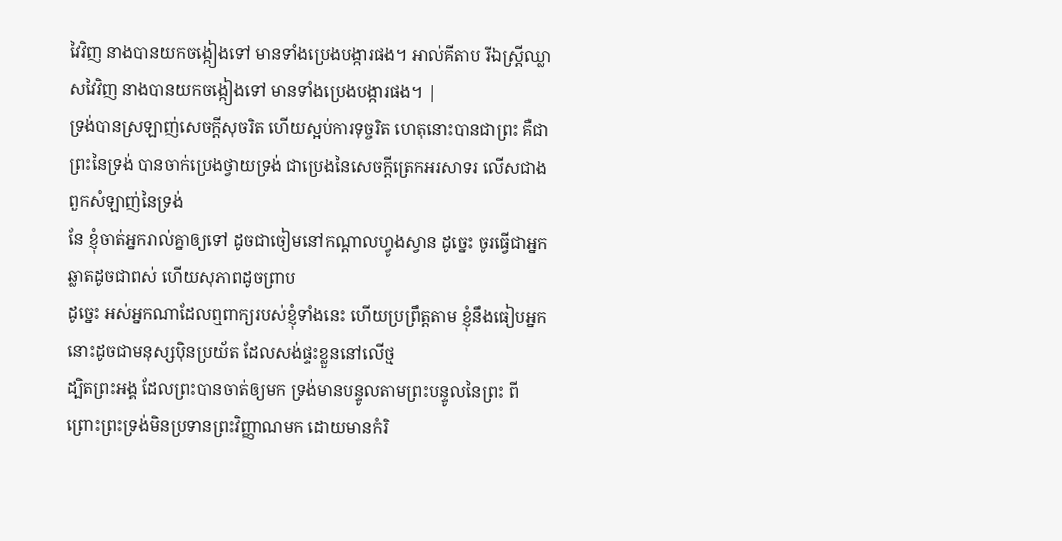វៃវិញ នាងបានយកចង្កៀងទៅ មានទាំងប្រេងបង្ការផង។ អាល់គីតាប រីឯស្ដ្រីឈ្លាសវៃវិញ នាងបានយកចង្កៀងទៅ មានទាំងប្រេងបង្ការផង។ |
ទ្រង់បានស្រឡាញ់សេចក្ដីសុចរិត ហើយស្អប់ការទុច្ចរិត ហេតុនោះបានជាព្រះ គឺជាព្រះនៃទ្រង់ បានចាក់ប្រេងថ្វាយទ្រង់ ជាប្រេងនៃសេចក្ដីត្រេកអរសាទរ លើសជាងពួកសំឡាញ់នៃទ្រង់
នែ ខ្ញុំចាត់អ្នករាល់គ្នាឲ្យទៅ ដូចជាចៀមនៅកណ្តាលហ្វូងស្វាន ដូច្នេះ ចូរធ្វើជាអ្នកឆ្លាតដូចជាពស់ ហើយសុភាពដូចព្រាប
ដូច្នេះ អស់អ្នកណាដែលឮពាក្យរបស់ខ្ញុំទាំងនេះ ហើយប្រព្រឹត្តតាម ខ្ញុំនឹងធៀបអ្នកនោះដូចជាមនុស្សប៉ិនប្រយ័ត ដែលសង់ផ្ទះខ្លួននៅលើថ្ម
ដ្បិតព្រះអង្គ ដែលព្រះបានចាត់ឲ្យមក ទ្រង់មានបន្ទូលតាមព្រះបន្ទូលនៃព្រះ ពីព្រោះព្រះទ្រង់មិនប្រទានព្រះវិញ្ញាណមក ដោយមានកំរិ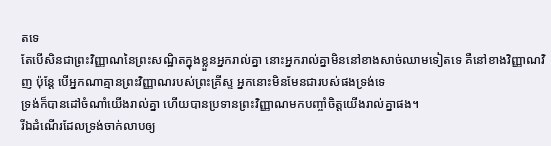តទេ
តែបើសិនជាព្រះវិញ្ញាណនៃព្រះសណ្ឋិតក្នុងខ្លួនអ្នករាល់គ្នា នោះអ្នករាល់គ្នាមិននៅខាងសាច់ឈាមទៀតទេ គឺនៅខាងវិញ្ញាណវិញ ប៉ុន្តែ បើអ្នកណាគ្មានព្រះវិញ្ញាណរបស់ព្រះគ្រីស្ទ អ្នកនោះមិនមែនជារបស់ផងទ្រង់ទេ
ទ្រង់ក៏បានដៅចំណាំយើងរាល់គ្នា ហើយបានប្រទានព្រះវិញ្ញាណមកបញ្ចាំចិត្តយើងរាល់គ្នាផង។
រីឯដំណើរដែលទ្រង់ចាក់លាបឲ្យ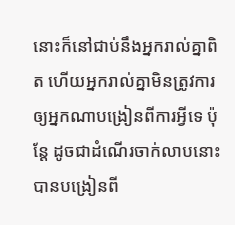នោះក៏នៅជាប់នឹងអ្នករាល់គ្នាពិត ហើយអ្នករាល់គ្នាមិនត្រូវការ ឲ្យអ្នកណាបង្រៀនពីការអ្វីទេ ប៉ុន្តែ ដូចជាដំណើរចាក់លាបនោះ បានបង្រៀនពី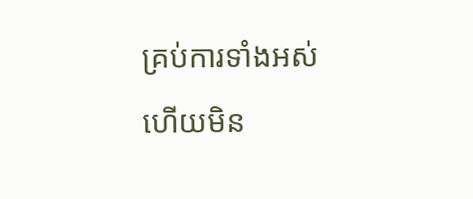គ្រប់ការទាំងអស់ ហើយមិន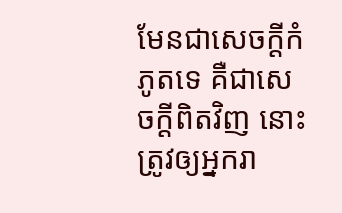មែនជាសេចក្ដីកំភូតទេ គឺជាសេចក្ដីពិតវិញ នោះត្រូវឲ្យអ្នករា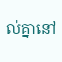ល់គ្នានៅ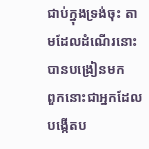ជាប់ក្នុងទ្រង់ចុះ តាមដែលដំណើរនោះបានបង្រៀនមក
ពួកនោះជាអ្នកដែលបង្កើតប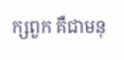ក្សពួក គឺជាមនុ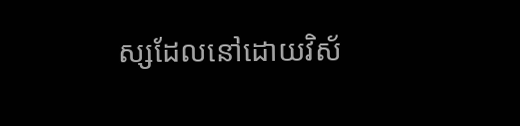ស្សដែលនៅដោយវិស័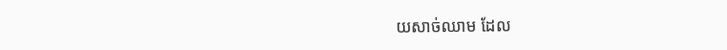យសាច់ឈាម ដែល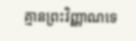គ្មានព្រះវិញ្ញាណទេ